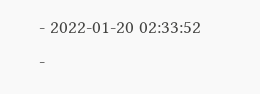- 2022-01-20 02:33:52
-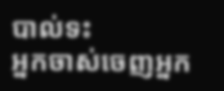បាល់ទះ
អ្នកចាស់ចេញអ្នក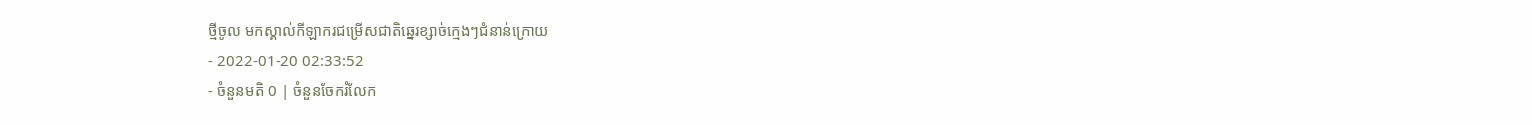ថ្មីចូល មកស្គាល់កីឡាករជម្រើសជាតិឆ្នេរខ្សាច់ក្មេងៗជំនាន់ក្រោយ
- 2022-01-20 02:33:52
- ចំនួនមតិ 0 | ចំនួនចែករំលែក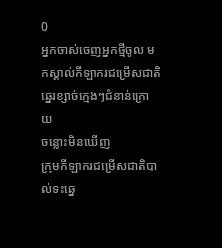0
អ្នកចាស់ចេញអ្នកថ្មីចូល មកស្គាល់កីឡាករជម្រើសជាតិឆ្នេរខ្សាច់ក្មេងៗជំនាន់ក្រោយ
ចន្លោះមិនឃើញ
ក្រុមកីឡាករជម្រើសជាតិបាល់ទះឆ្នេ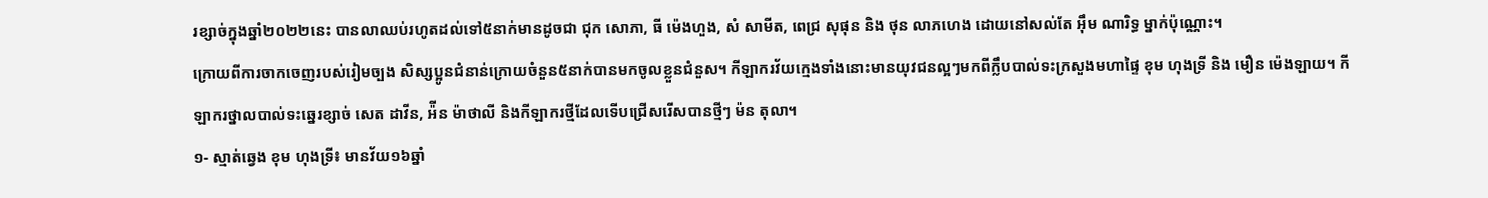រខ្សាច់ក្នុងឆ្នាំ២០២២នេះ បានលាឈប់រហូតដល់ទៅ៥នាក់មានដូចជា ជុក សោភា, ធី ម៉េងហួង, សំ សាមីត, ពេជ្រ សុផុន និង ថុន លាភហេង ដោយនៅសល់តែ អ៊ឹម ណារិទ្ធ ម្នាក់ប៉ុណ្ណោះ។
ក្រោយពីការចាកចេញរបស់រៀមច្បង សិស្សប្អូនជំនាន់ក្រោយចំនួន៥នាក់បានមកចូលខ្លួនជំនួស។ កីឡាករវ័យក្មេងទាំងនោះមានយុវជនល្អៗមកពីក្លឹបបាល់ទះក្រសួងមហាផ្ទៃ ខុម ហុងទ្រី និង មឿន ម៉េងឡាយ។ កីឡាករថ្នាលបាល់ទះឆ្នេរខ្សាច់ សេត ដាវីន, អ៉ីន ម៉ាថាលី និងកីឡាករថ្មីដែលទើបជ្រើសរើសបានថ្មីៗ ម៉ន តុលា។
១- ស្មាត់ឆ្វេង ខុម ហុងទ្រី៖ មានវ័យ១៦ឆ្នាំ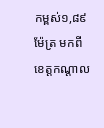កម្ពស់១,៨៩ម៉ែត្រ មកពីខេត្តកណ្ដាល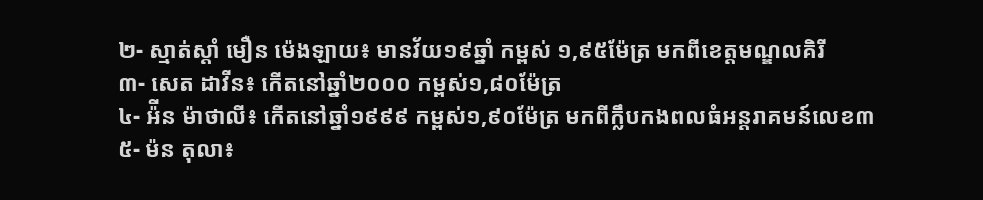២- ស្មាត់ស្ដាំ មឿន ម៉េងឡាយ៖ មានវ័យ១៩ឆ្នាំ កម្ពស់ ១,៩៥ម៉ែត្រ មកពីខេត្តមណ្ឌលគិរី
៣- សេត ដាវីន៖ កើតនៅឆ្នាំ២០០០ កម្ពស់១,៨០ម៉ែត្រ
៤- អ៉ីន ម៉ាថាលី៖ កើតនៅឆ្នាំ១៩៩៩ កម្ពស់១,៩០ម៉ែត្រ មកពីក្លឹបកងពលធំអន្តរាគមន៍លេខ៣
៥- ម៉ន តុលា៖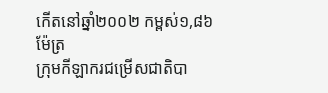កើតនៅឆ្នាំ២០០២ កម្ពស់១,៨៦ម៉ែត្រ
ក្រុមកីឡាករជម្រើសជាតិបា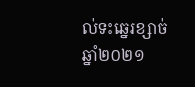ល់ទះឆ្នេរខ្សាច់ឆ្នាំ២០២១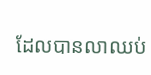ដែលបានលាឈប់